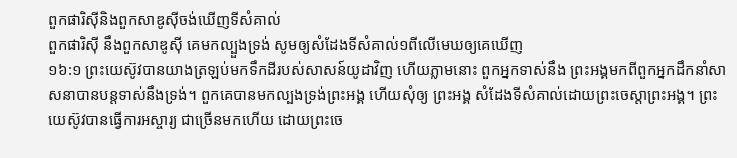ពួកផារិស៊ីនិងពួកសាឌូស៊ីចង់ឃើញទីសំគាល់
ពួកផារិស៊ី នឹងពួកសាឌូស៊ី គេមកល្បួងទ្រង់ សូមឲ្យសំដែងទីសំគាល់១ពីលើមេឃឲ្យគេឃើញ
១៦:១ ព្រះយេស៊ូវបានយាងត្រឡប់មកទឹកដីរបស់សាសន៍យូដាវិញ ហើយភ្លាមនោះ ពួកអ្នកទាស់នឹង ព្រះអង្គមកពីពួកអ្នកដឹកនាំសាសនាបានបន្តទាស់នឹងទ្រង់។ ពួកគេបានមកល្បងទ្រង់ព្រះអង្គ ហើយសុំឲ្យ ព្រះអង្គ សំដែងទីសំគាល់ដោយព្រះចេស្តាព្រះអង្គ។ ព្រះយេស៊ូវបានធ្វើការអស្ចារ្យ ជាច្រើនមកហើយ ដោយព្រះចេ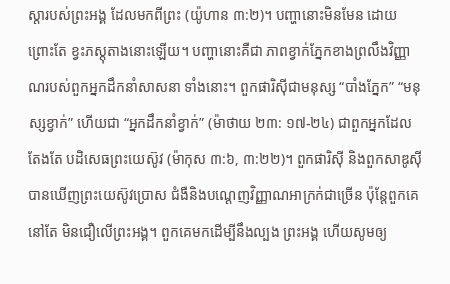ស្តារបស់ព្រះអង្គ ដែលមកពីព្រះ (យ៉ូហាន ៣:២)។ បញ្ហានោះមិនមែន ដោយព្រោះតែ ខ្វះភស្តុតាងនោះឡើយ។ បញ្ហានោះគឺជា ភាពខ្វាក់ភ្នែកខាងព្រលឹងវិញ្ញាណរបស់ពួកអ្នកដឹកនាំសាសនា ទាំងនោះ។ ពួកផារិស៊ីជាមនុស្ស “បាំងភ្នែក” “មនុស្សខ្វាក់” ហើយជា “អ្នកដឹកនាំខ្វាក់” (ម៉ាថាយ ២៣: ១៧-២៤) ជាពួកអ្នកដែលតែងតែ បដិសេធព្រះយេស៊ូវ (ម៉ាកុស ៣:៦, ៣:២២)។ ពួកផារិស៊ី និងពួកសាឌូស៊ីបានឃើញព្រះយេស៊ូវប្រោស ជំងឺនិងបណ្តេញវិញ្ញាណអាក្រក់ជាច្រើន ប៉ុន្តែពួកគេ នៅតែ មិនជឿលើព្រះអង្គ។ ពួកគេមកដើម្បីនឹងល្បង ព្រះអង្គ ហើយសូមឲ្យ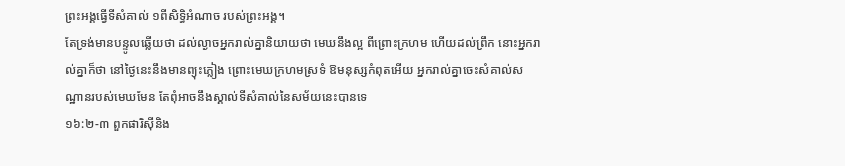ព្រះអង្គធ្វើទីសំគាល់ ១ពីសិទ្ធិអំណាច របស់ព្រះអង្គ។
តែទ្រង់មានបន្ទូលឆ្លើយថា ដល់ល្ងាចអ្នករាល់គ្នានិយាយថា មេឃនឹងល្អ ពីព្រោះក្រហម ហើយដល់ព្រឹក នោះអ្នករាល់គ្នាក៏ថា នៅថ្ងៃនេះនឹងមានព្យុះភ្លៀង ព្រោះមេឃក្រហមស្រទំ ឱមនុស្សកំពុតអើយ អ្នករាល់គ្នាចេះសំគាល់សណ្ឋានរបស់មេឃមែន តែពុំអាចនឹងស្គាល់ទីសំគាល់នៃសម័យនេះបានទេ
១៦:២-៣ ពួកផារិស៊ីនិង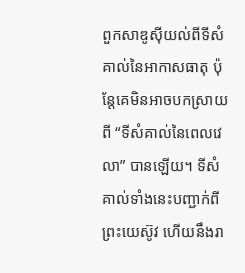ពួកសាឌូស៊ីយល់ពីទីសំគាល់នៃអាកាសធាតុ ប៉ុន្តែគេមិនអាចបកស្រាយពី “ទីសំគាល់នៃពេលវេលា” បានឡើយ។ ទីសំគាល់ទាំងនេះបញ្ជាក់ពីព្រះយេស៊ូវ ហើយនឹងរា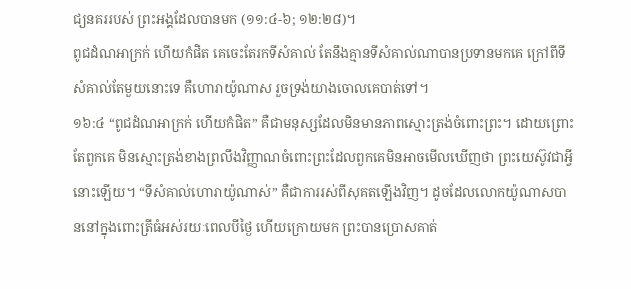ជ្យនគររបស់ ព្រះអង្គដែលបានមក (១១:៤-៦; ១២:២៨)។
ពូជដំណអាក្រក់ ហើយកំផិត គេចេះតែរកទីសំគាល់ តែនឹងគ្មានទីសំគាល់ណាបានប្រទានមកគេ ក្រៅពីទីសំគាល់តែមួយនោះទេ គឺហោរាយ៉ូណាស រួចទ្រង់យាងចោលគេបាត់ទៅ។
១៦:៤ “ពូជដំណអាក្រក់ ហើយកំផិត” គឺជាមនុស្សដែលមិនមានភាពស្មោះត្រង់ចំពោះព្រះ។ ដោយព្រោះតែពួកគេ មិនស្មោះត្រង់ខាងព្រលឹងវិញ្ញាណចំពោះព្រះដែលពួកគេមិនអាចមើលឃើញថា ព្រះយេស៊ូវជាអ្វីនោះឡើយ។ “ទីសំគាល់ហោរាយ៉ូណាស់” គឺជាការរស់ពីសុគតឡើងវិញ។ ដូចដែលលោកយ៉ូណាសបាននៅក្នុងពោះត្រីធំអស់រយៈពេលបីថ្ងៃ ហើយក្រោយមក ព្រះបានប្រោសគាត់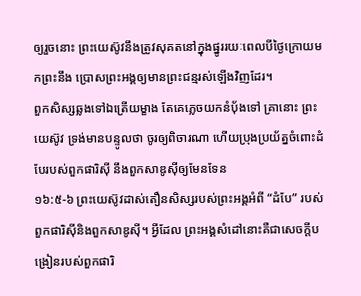ឲ្យរួចនោះ ព្រះយេស៊ូវនឹងត្រូវសុគតនៅក្នុងផ្នូររយៈពេលបីថ្ងៃក្រោយមកព្រះនឹង ប្រោសព្រះអង្គឲ្យមានព្រះជន្មរស់ឡើងវិញដែរ។
ពួកសិស្សឆ្លងទៅឯត្រើយម្ខាង តែគេភ្លេចយកនំបុ័ងទៅ គ្រានោះ ព្រះយេស៊ូវ ទ្រង់មានបន្ទូលថា ចូរឲ្យពិចារណា ហើយប្រុងប្រយ័ត្នចំពោះដំបែរបស់ពួកផារិស៊ី នឹងពួកសាឌូស៊ីឲ្យមែនទែន
១៦:៥-៦ ព្រះយេស៊ូវដាស់តឿនសិស្សរបស់ព្រះអង្គអំពី “ដំបែ” របស់ពួកផារិស៊ីនិងពួកសាឌូស៊ី។ អ្វីដែល ព្រះអង្គសំដៅនោះគឺជាសេចក្តីបង្រៀនរបស់ពួកផារិ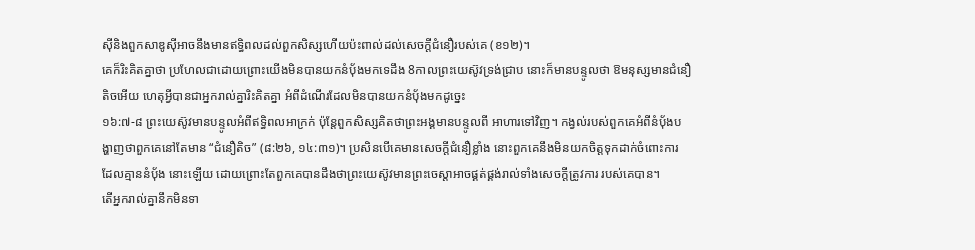ស៊ីនិងពួកសាឌូស៊ីអាចនឹងមានឥទ្ធិពលដល់ពួកសិស្សហើយប៉ះពាល់ដល់សេចក្តីជំនឿរបស់គេ (ខ១២)។
គេក៏រិះគិតគ្នាថា ប្រហែលជាដោយព្រោះយើងមិនបានយកនំបុ័ងមកទេដឹង 8កាលព្រះយេស៊ូវទ្រង់ជ្រាប នោះក៏មានបន្ទូលថា ឱមនុស្សមានជំនឿតិចអើយ ហេតុអ្វីបានជាអ្នករាល់គ្នារិះគិតគ្នា អំពីដំណើរដែលមិនបានយកនំបុ័ងមកដូច្នេះ
១៦:៧-៨ ព្រះយេស៊ូវមានបន្ទូលអំពីឥទ្ធិពលអាក្រក់ ប៉ុន្តែពួកសិស្សគិតថាព្រះអង្គមានបន្ទូលពី អាហារទៅវិញ។ កង្វល់របស់ពួកគេអំពីនំប៉័ងបង្ហាញថាពួកគេនៅតែមាន “ជំនឿតិច” (៨:២៦, ១៤:៣១)។ ប្រសិនបើគេមានសេចក្តីជំនឿខ្លាំង នោះពួកគេនឹងមិនយកចិត្តទុកដាក់ចំពោះការ ដែលគ្មាននំប៉័ង នោះឡើយ ដោយព្រោះតែពួកគេបានដឹងថាព្រះយេស៊ូវមានព្រះចេស្តាអាចផ្គត់ផ្គង់រាល់ទាំងសេចក្តីត្រូវការ របស់គេបាន។
តើអ្នករាល់គ្នានឹកមិនទា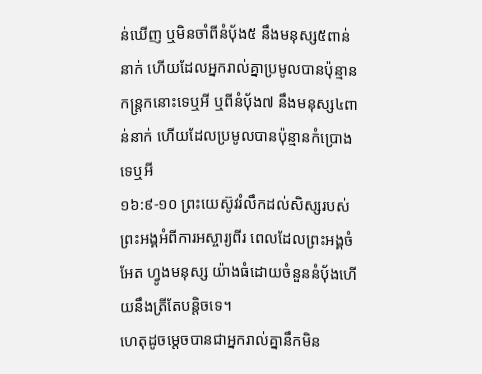ន់ឃើញ ឬមិនចាំពីនំបុ័ង៥ នឹងមនុស្ស៥ពាន់នាក់ ហើយដែលអ្នករាល់គ្នាប្រមូលបានប៉ុន្មានកន្ត្រកនោះទេឬអី ឬពីនំបុ័ង៧ នឹងមនុស្ស៤ពាន់នាក់ ហើយដែលប្រមូលបានប៉ុន្មានកំប្រោងទេឬអី
១៦:៩-១០ ព្រះយេស៊ូវរំលឹកដល់សិស្សរបស់ព្រះអង្គអំពីការអស្ចារ្យពីរ ពេលដែលព្រះអង្គចំអែត ហ្វូងមនុស្ស យ៉ាងធំដោយចំនួននំប៉័ងហើយនឹងត្រីតែបន្តិចទេ។
ហេតុដូចម្តេចបានជាអ្នករាល់គ្នានឹកមិន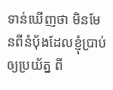ទាន់ឃើញថា មិនមែនពីនំបុ័ងដែលខ្ញុំប្រាប់ឲ្យប្រយ័ត្ន ពី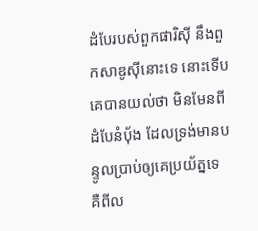ដំបែរបស់ពួកផារិស៊ី នឹងពួកសាឌូស៊ីនោះទេ នោះទើបគេបានយល់ថា មិនមែនពីដំបែនំបុ័ង ដែលទ្រង់មានបន្ទូលប្រាប់ឲ្យគេប្រយ័ត្នទេ គឺពីល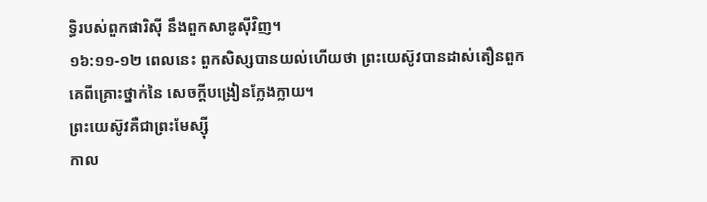ទ្ធិរបស់ពួកផារិស៊ី នឹងពួកសាឌូស៊ីវិញ។
១៦:១១-១២ ពេលនេះ ពួកសិស្សបានយល់ហើយថា ព្រះយេស៊ូវបានដាស់តឿនពួកគេពីគ្រោះថ្នាក់នៃ សេចក្តីបង្រៀនក្លែងក្លាយ។
ព្រះយេស៊ូវគឺជាព្រះមែស្ស៊ី
កាល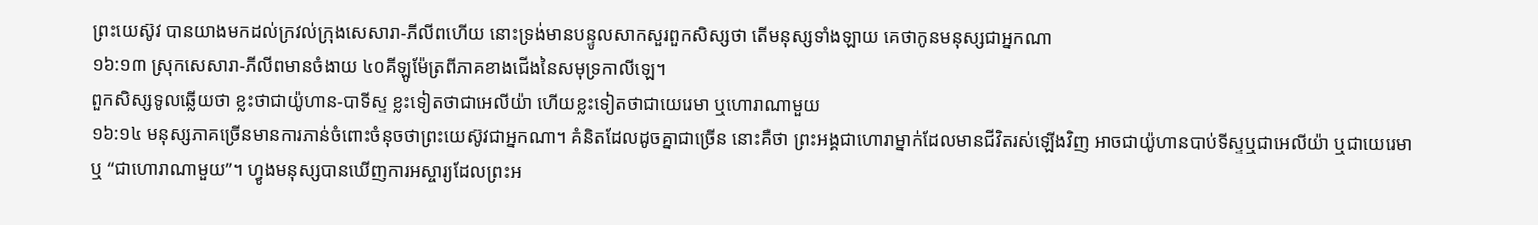ព្រះយេស៊ូវ បានយាងមកដល់ក្រវល់ក្រុងសេសារា-ភីលីពហើយ នោះទ្រង់មានបន្ទូលសាកសួរពួកសិស្សថា តើមនុស្សទាំងឡាយ គេថាកូនមនុស្សជាអ្នកណា
១៦:១៣ ស្រុកសេសារា-ភីលីពមានចំងាយ ៤០គីឡូម៉ែត្រពីភាគខាងជើងនៃសមុទ្រកាលីឡេ។
ពួកសិស្សទូលឆ្លើយថា ខ្លះថាជាយ៉ូហាន-បាទីស្ទ ខ្លះទៀតថាជាអេលីយ៉ា ហើយខ្លះទៀតថាជាយេរេមា ឬហោរាណាមួយ
១៦:១៤ មនុស្សភាគច្រើនមានការភាន់ចំពោះចំនុចថាព្រះយេស៊ូវជាអ្នកណា។ គំនិតដែលដូចគ្នាជាច្រើន នោះគឺថា ព្រះអង្គជាហោរាម្នាក់ដែលមានជីវិតរស់ឡើងវិញ អាចជាយ៉ូហានបាប់ទីស្ទឬជាអេលីយ៉ា ឬជាយេរេមា ឬ “ជាហោរាណាមួយ”។ ហ្វូងមនុស្សបានឃើញការអស្ចារ្យដែលព្រះអ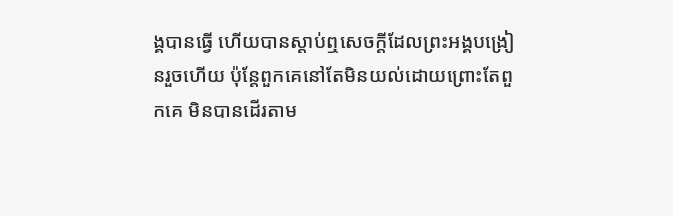ង្គបានធ្វើ ហើយបានស្តាប់ឮសេចក្តីដែលព្រះអង្គបង្រៀនរួចហើយ ប៉ុន្តែពួកគេនៅតែមិនយល់ដោយព្រោះតែពួកគេ មិនបានដើរតាម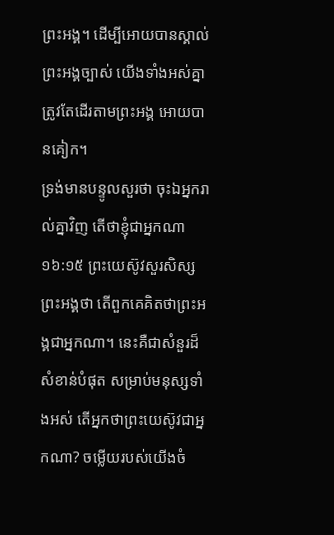ព្រះអង្គ។ ដើម្បីអោយបានស្គាល់ព្រះអង្គច្បាស់ យើងទាំងអស់គ្នាត្រូវតែដើរតាមព្រះអង្គ អោយបានគៀក។
ទ្រង់មានបន្ទូលសួរថា ចុះឯអ្នករាល់គ្នាវិញ តើថាខ្ញុំជាអ្នកណា
១៦:១៥ ព្រះយេស៊ូវសួរសិស្សព្រះអង្គថា តើពួកគេគិតថាព្រះអង្គជាអ្នកណា។ នេះគឺជាសំនួរដ៏សំខាន់បំផុត សម្រាប់មនុស្សទាំងអស់ តើអ្នកថាព្រះយេស៊ូវជាអ្នកណា? ចម្លើយរបស់យើងចំ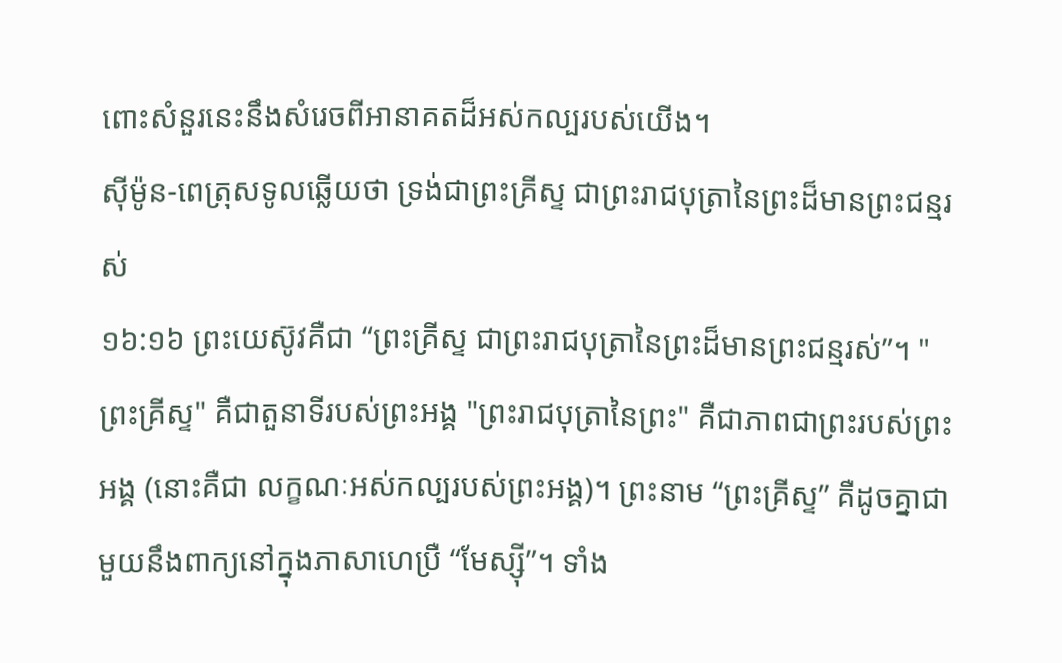ពោះសំនួរនេះនឹងសំរេចពីអានាគតដ៏អស់កល្បរបស់យើង។
ស៊ីម៉ូន-ពេត្រុសទូលឆ្លើយថា ទ្រង់ជាព្រះគ្រីស្ទ ជាព្រះរាជបុត្រានៃព្រះដ៏មានព្រះជន្មរស់
១៦:១៦ ព្រះយេស៊ូវគឺជា “ព្រះគ្រីស្ទ ជាព្រះរាជបុត្រានៃព្រះដ៏មានព្រះជន្មរស់”។ "ព្រះគ្រីស្ទ" គឺជាតួនាទីរបស់ព្រះអង្គ "ព្រះរាជបុត្រានៃព្រះ" គឺជាភាពជាព្រះរបស់ព្រះអង្គ (នោះគឺជា លក្ខណៈអស់កល្បរបស់ព្រះអង្គ)។ ព្រះនាម “ព្រះគ្រីស្ទ” គឺដូចគ្នាជាមួយនឹងពាក្យនៅក្នុងភាសាហេប្រឺ “មែស្ស៊ី”។ ទាំង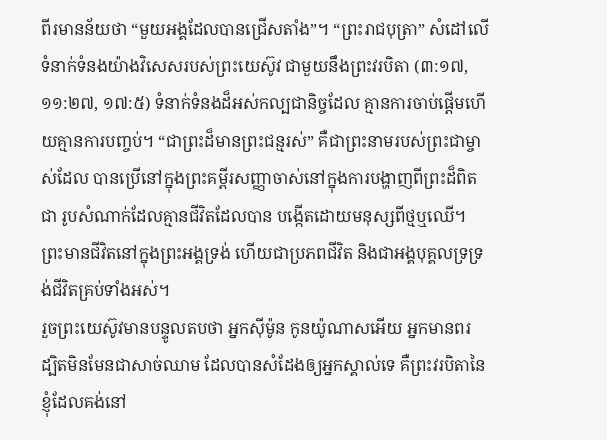ពីរមានន័យថា “មួយអង្គដែលបានជ្រើសតាំង”។ “ព្រះរាជបុត្រា” សំដៅលើទំនាក់ទំនងយ៉ាងវិសេសរបស់ព្រះយេស៊ូវ ជាមួយនឹងព្រះវរបិតា (៣:១៧, ១១:២៧, ១៧:៥) ទំនាក់ទំនងដ៏អស់កល្បជានិច្ចដែល គ្មានការចាប់ផ្តើមហើយគ្មានការបញ្ចប់។ “ជាព្រះដ៏មានព្រះជន្មរស់” គឺជាព្រះនាមរបស់ព្រះជាម្ចាស់ដែល បានប្រើនៅក្នុងព្រះគម្ពីរសញ្ញាចាស់នៅក្នុងការបង្ហាញពីព្រះដ៏ពិតជា រូបសំណាក់ដែលគ្មានជីវិតដែលបាន បង្កើតដោយមនុស្សពីថ្មឬឈើ។ ព្រះមានជីវិតនៅក្នុងព្រះអង្គទ្រង់ ហើយជាប្រភពជីវិត និងជាអង្គបុគ្គលទ្រទ្រង់ជីវិតគ្រប់ទាំងអស់។
រួចព្រះយេស៊ូវមានបន្ទូលតបថា អ្នកស៊ីម៉ូន កូនយ៉ូណាសអើយ អ្នកមានពរ ដ្បិតមិនមែនជាសាច់ឈាម ដែលបានសំដែងឲ្យអ្នកស្គាល់ទេ គឺព្រះវរបិតានៃខ្ញុំដែលគង់នៅ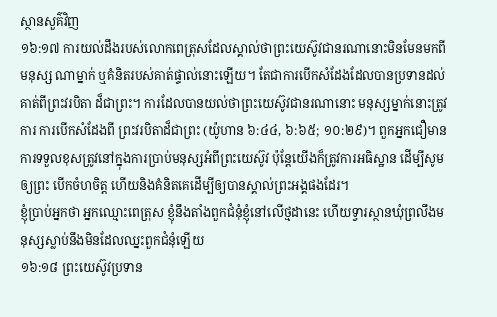ស្ថានសួគ៌វិញ
១៦:១៧ ការយល់ដឹងរបស់លោកពេត្រុសដែលស្គាល់ថាព្រះយេស៊ូវជានរណានោះមិនមែនមកពីមនុស្ស ណាម្នាក់ ឬគំនិតរបស់គាត់ផ្ទាល់នោះឡើយ។ តែជាការបើកសំដែងដែលបានប្រទានដល់គាត់ពីព្រះវរបិតា ដ៏ជាព្រះ។ ការដែលបានយល់ថាព្រះយេស៊ូវជានរណានោះ មនុស្សម្នាក់នោះត្រូវការ ការបើកសំដែងពី ព្រះវរបិតាដ៏ជាព្រះ (យ៉ូហាន ៦:៤៤, ៦:៦៥; ១០:២៩)។ ពួកអ្នកជឿមាន ការទទួលខុសត្រូវនៅក្នុងការប្រាប់មនុស្សអំពីព្រះយេស៊ូវ ប៉ុន្តែយើងក៏ត្រូវការអធិស្ឋាន ដើម្បីសូមឲ្យព្រះ បើកចំហចិត្ត ហើយនិងគំនិតគេដើម្បីឲ្យបានស្គាល់ព្រះអង្គផងដែរ។
ខ្ញុំប្រាប់អ្នកថា អ្នកឈ្មោះពេត្រុស ខ្ញុំនឹងតាំងពួកជំនុំខ្ញុំនៅលើថ្មដានេះ ហើយទ្វារស្ថានឃុំព្រលឹងមនុស្សស្លាប់នឹងមិនដែលឈ្នះពួកជំនុំឡើយ
១៦:១៨ ព្រះយេស៊ូវប្រទាន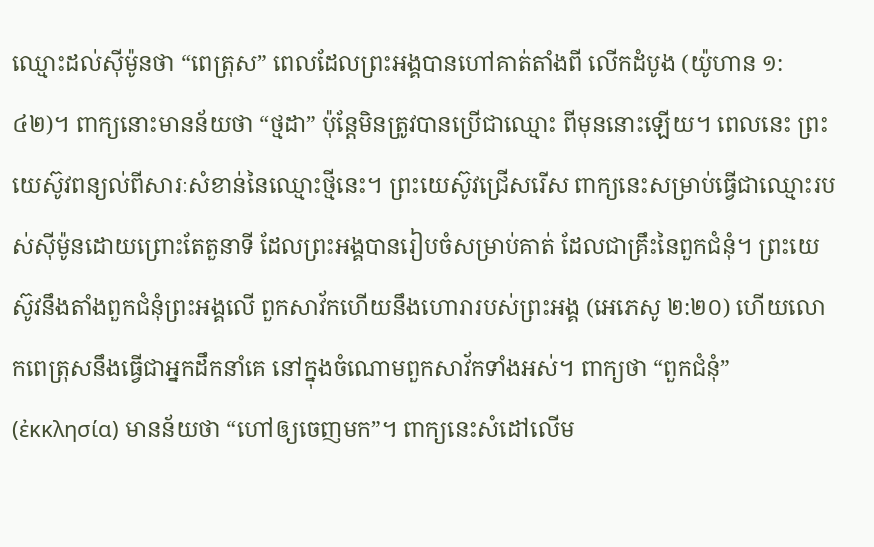ឈ្មោះដល់ស៊ីម៉ូនថា “ពេត្រុស” ពេលដែលព្រះអង្គបានហៅគាត់តាំងពី លើកដំបូង (យ៉ូហាន ១:៤២)។ ពាក្យនោះមានន័យថា “ថ្មដា” ប៉ុន្តែមិនត្រូវបានប្រើជាឈ្មោះ ពីមុននោះឡើយ។ ពេលនេះ ព្រះយេស៊ូវពន្យល់ពីសារៈសំខាន់នៃឈ្មោះថ្មីនេះ។ ព្រះយេស៊ូវជ្រើសរើស ពាក្យនេះសម្រាប់ធ្វើជាឈ្មោះរបស់ស៊ីម៉ូនដោយព្រោះតែតួនាទី ដែលព្រះអង្គបានរៀបចំសម្រាប់គាត់ ដែលជាគ្រឹះនៃពួកជំនុំ។ ព្រះយេស៊ូវនឹងតាំងពួកជំនុំព្រះអង្គលើ ពួកសាវ័កហើយនឹងហោរារបស់ព្រះអង្គ (អេភេសូ ២:២០) ហើយលោកពេត្រុសនឹងធ្វើជាអ្នកដឹកនាំគេ នៅក្នុងចំណោមពួកសាវ័កទាំងអស់។ ពាក្យថា “ពួកជំនុំ” (ἐκκλησία) មានន័យថា “ហៅឲ្យចេញមក”។ ពាក្យនេះសំដៅលើម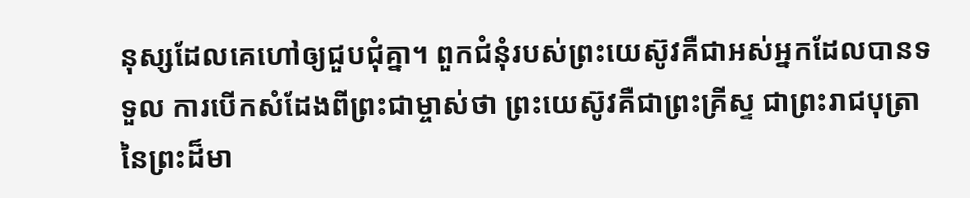នុស្សដែលគេហៅឲ្យជួបជុំគ្នា។ ពួកជំនុំរបស់ព្រះយេស៊ូវគឺជាអស់អ្នកដែលបានទទួល ការបើកសំដែងពីព្រះជាម្ចាស់ថា ព្រះយេស៊ូវគឺជាព្រះគ្រីស្ទ ជាព្រះរាជបុត្រានៃព្រះដ៏មា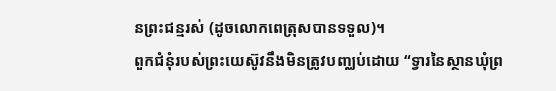នព្រះជន្មរស់ (ដូចលោកពេត្រុសបានទទួល)។
ពួកជំនុំរបស់ព្រះយេស៊ូវនឹងមិនត្រូវបញ្ឈប់ដោយ “ទ្វារនៃស្ថានឃុំព្រ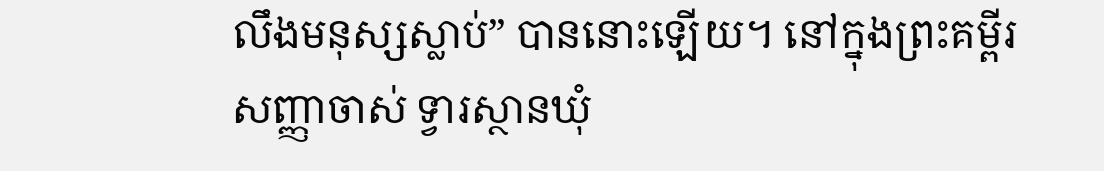លឹងមនុស្សស្លាប់” បាននោះឡើយ។ នៅក្នុងព្រះគម្ពីរសញ្ញាចាស់ ទ្វារស្ថានឃុំ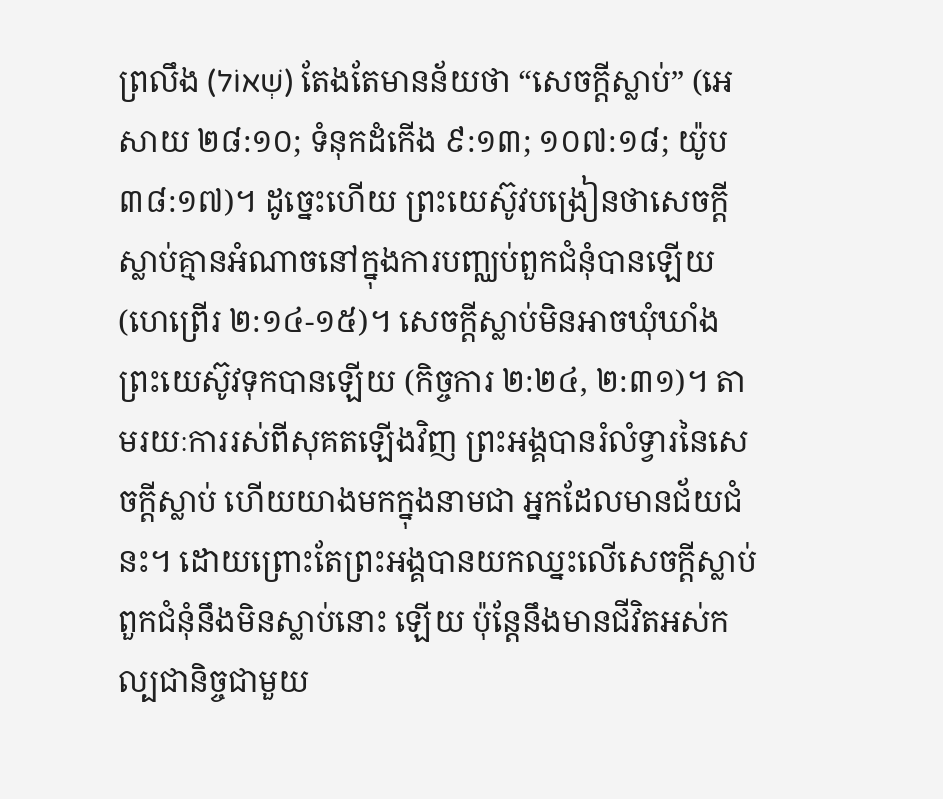ព្រលឹង (שְׁאוֹל) តែងតែមានន័យថា “សេចក្តីស្លាប់” (អេសាយ ២៨:១០; ទំនុកដំកើង ៩:១៣; ១០៧:១៨; យ៉ូប ៣៨:១៧)។ ដូច្នេះហើយ ព្រះយេស៊ូវបង្រៀនថាសេចក្តីស្លាប់គ្មានអំណាចនៅក្នុងការបញ្ឈប់ពួកជំនុំបានឡើយ (ហេព្រើរ ២:១៤-១៥)។ សេចក្តីស្លាប់មិនអាចឃុំឃាំងព្រះយេស៊ូវទុកបានឡើយ (កិច្ចការ ២:២៤, ២:៣១)។ តាមរយៈការរស់ពីសុគតឡើងវិញ ព្រះអង្គបានរំលំទ្វារនៃសេចក្តីស្លាប់ ហើយយាងមកក្នុងនាមជា អ្នកដែលមានជ័យជំនះ។ ដោយព្រោះតែព្រះអង្គបានយកឈ្នះលើសេចក្តីស្លាប់ ពួកជំនុំនឹងមិនស្លាប់នោះ ឡើយ ប៉ុន្តែនឹងមានជីវិតអស់កល្បជានិច្ចជាមួយ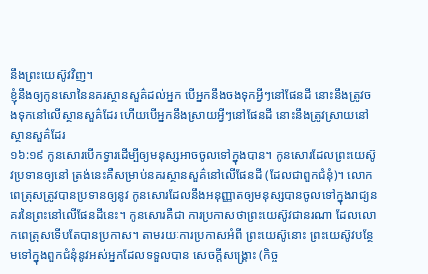នឹងព្រះយេស៊ូវវិញ។
ខ្ញុំនឹងឲ្យកូនសោនៃនគរស្ថានសួគ៌ដល់អ្នក បើអ្នកនឹងចងទុកអ្វីៗនៅផែនដី នោះនឹងត្រូវចងទុកនៅលើស្ថានសួគ៌ដែរ ហើយបើអ្នកនឹងស្រាយអ្វីៗនៅផែនដី នោះនឹងត្រូវស្រាយនៅស្ថានសួគ៌ដែរ
១៦:១៩ កូនសោរបើកទ្វារដើម្បីឲ្យមនុស្សអាចចូលទៅក្នុងបាន។ កូនសោរដែលព្រះយេស៊ូវប្រទានឲ្យនៅ ត្រង់នេះគឺសម្រាប់នគរស្ថានសួគ៌នៅលើផែនដី (ដែលជាពួកជំនុំ)។ លោកពេត្រុសត្រូវបានប្រទានឲ្យនូវ កូនសោរដែលនឹងអនុញ្ញាតឲ្យមនុស្សបានចូលទៅក្នុងរាជ្យនគរនៃព្រះនៅលើផែនដីនេះ។ កូនសោរគឺជា ការប្រកាសថាព្រះយេស៊ូវជានរណា ដែលលោកពេត្រុសទើបតែបានប្រកាស។ តាមរយៈការប្រកាសអំពី ព្រះយេស៊ូនោះ ព្រះយេស៊ូវបន្ថែមទៅក្នុងពួកជំនុំនូវអស់អ្នកដែលទទួលបាន សេចក្តីសង្រ្គោះ (កិច្ច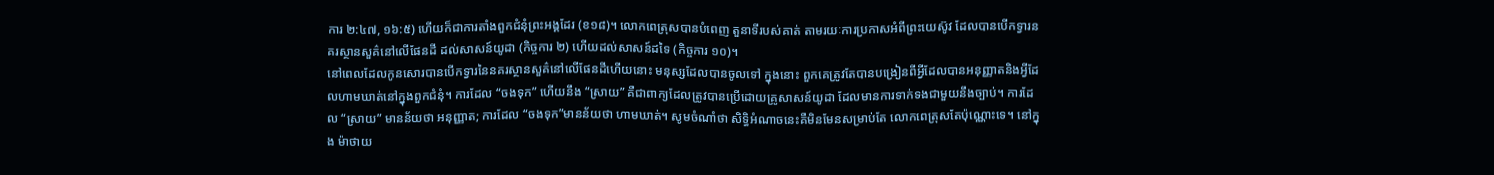ការ ២:៤៧, ១៦:៥) ហើយក៏ជាការតាំងពួកជំនុំព្រះអង្គដែរ (ខ១៨)។ លោកពេត្រុសបានបំពេញ តួនាទីរបស់គាត់ តាមរយៈការប្រកាសអំពីព្រះយេស៊ូវ ដែលបានបើកទ្វារនគរស្ថានសួគ៌នៅលើផែនដី ដល់សាសន៍យូដា (កិច្ចការ ២) ហើយដល់សាសន៍ដទៃ (កិច្ចការ ១០)។
នៅពេលដែលកូនសោរបានបើកទ្វារនៃនគរស្ថានសួគ៌នៅលើផែនដីហើយនោះ មនុស្សដែលបានចូលទៅ ក្នុងនោះ ពួកគេត្រូវតែបានបង្រៀនពីអ្វីដែលបានអនុញ្ញាតនិងអ្វីដែលហាមឃាត់នៅក្នុងពួកជំនុំ។ ការដែល “ចងទុក” ហើយនឹង “ស្រាយ” គឺជាពាក្យដែលត្រូវបានប្រើដោយគ្រូសាសន៍យូដា ដែលមានការទាក់ទងជាមួយនឹងច្បាប់។ ការដែល “ស្រាយ” មានន័យថា អនុញ្ញាត; ការដែល “ចងទុក”មានន័យថា ហាមឃាត់។ សូមចំណាំថា សិទ្ធិអំណាចនេះគឺមិនមែនសម្រាប់តែ លោកពេត្រុសតែប៉ុណ្ណោះទេ។ នៅក្នុង ម៉ាថាយ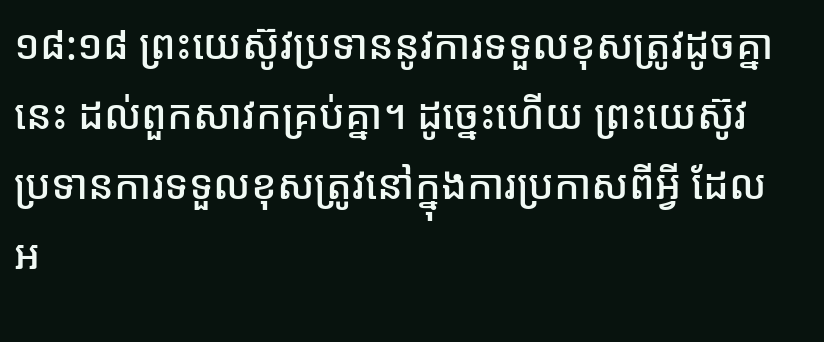១៨:១៨ ព្រះយេស៊ូវប្រទាននូវការទទួលខុសត្រូវដូចគ្នានេះ ដល់ពួកសាវកគ្រប់គ្នា។ ដូច្នេះហើយ ព្រះយេស៊ូវប្រទានការទទួលខុសត្រូវនៅក្នុងការប្រកាសពីអ្វី ដែលអ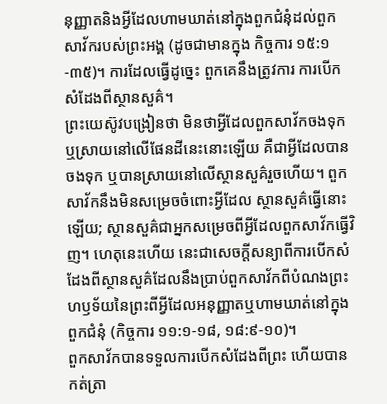នុញ្ញាតនិងអ្វីដែលហាមឃាត់នៅក្នុងពួកជំនុំដល់ពួកសាវ័ករបស់ព្រះអង្គ (ដូចជាមានក្នុង កិច្ចការ ១៥:១-៣៥)។ ការដែលធ្វើដូច្នេះ ពួកគេនឹងត្រូវការ ការបើកសំដែងពីស្ថានសួគ៌។
ព្រះយេស៊ូវបង្រៀនថា មិនថាអ្វីដែលពួកសាវ័កចងទុក ឬស្រាយនៅលើផែនដីនេះនោះឡើយ គឺជាអ្វីដែលបានចងទុក ឬបានស្រាយនៅលើស្ថានសួគ៌រួចហើយ។ ពួកសាវ័កនឹងមិនសម្រេចចំពោះអ្វីដែល ស្ថានសួគ៌ធ្វើនោះឡើយ; ស្ថានសួគ៌ជាអ្នកសម្រេចពីអ្វីដែលពួកសាវ័កធ្វើវិញ។ ហេតុនេះហើយ នេះជាសេចក្តីសន្យាពីការបើកសំដែងពីស្ថានសួគ៌ដែលនឹងប្រាប់ពួកសាវ័កពីបំណងព្រះហឫទ័យនៃព្រះពីអ្វីដែលអនុញ្ញាតឬហាមឃាត់នៅក្នុងពួកជំនុំ (កិច្ចការ ១១:១-១៨, ១៨:៩-១០)។
ពួកសាវ័កបានទទួលការបើកសំដែងពីព្រះ ហើយបានកត់ត្រា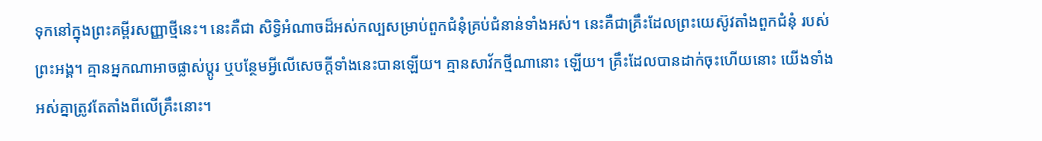ទុកនៅក្នុងព្រះគម្ពីរសញ្ញាថ្មីនេះ។ នេះគឺជា សិទ្ធិអំណាចដ៏អស់កល្បសម្រាប់ពួកជំនុំគ្រប់ជំនាន់ទាំងអស់។ នេះគឺជាគ្រឹះដែលព្រះយេស៊ូវតាំងពួកជំនុំ របស់ព្រះអង្គ។ គ្មានអ្នកណាអាចផ្លាស់ប្តូរ ឬបន្ថែមអ្វីលើសេចក្តីទាំងនេះបានឡើយ។ គ្មានសាវ័កថ្មីណានោះ ឡើយ។ គ្រឹះដែលបានដាក់ចុះហើយនោះ យើងទាំងអស់គ្នាត្រូវតែតាំងពីលើគ្រឹះនោះ។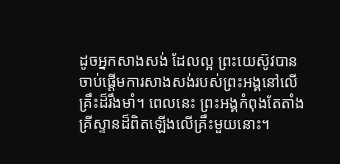ដូចអ្នកសាងសង់ ដែលល្អ ព្រះយេស៊ូវបានចាប់ផ្តើមការសាងសង់របស់ព្រះអង្គនៅលើគ្រឹះដ៏រឹងមាំ។ ពេលនេះ ព្រះអង្គកំពុងតែតាំងគ្រីស្ទានដ៏ពិតឡើងលើគ្រឹះមួយនោះ។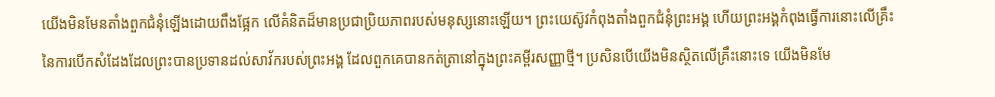យើងមិនមែនតាំងពួកជំនុំឡើងដោយពឹងផ្អែក លើគំនិតដ៏មានប្រជាប្រិយភាពរបស់មនុស្សនោះឡើយ។ ព្រះយេស៊ូវកំពុងតាំងពួកជំនុំព្រះអង្គ ហើយព្រះអង្គកំពុងធ្វើការនោះលើគ្រឹះនៃការបើកសំដែងដែលព្រះបានប្រទានដល់សាវ័ករបស់ព្រះអង្គ ដែលពួកគេបានកត់ត្រានៅក្នុងព្រះគម្ពីរសញ្ញាថ្មី។ ប្រសិនបើយើងមិនស្ថិតលើគ្រឹះនោះទេ យើងមិនមែ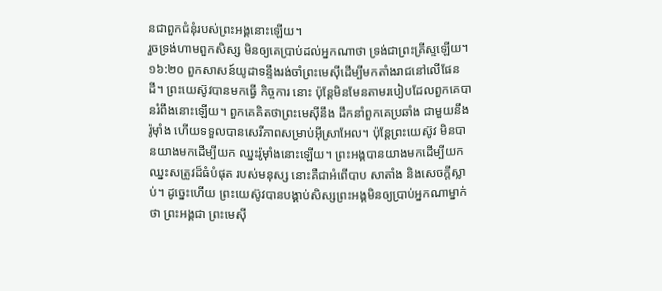នជាពួកជំនុំរបស់ព្រះអង្គនោះឡើយ។
រួចទ្រង់ហាមពួកសិស្ស មិនឲ្យគេប្រាប់ដល់អ្នកណាថា ទ្រង់ជាព្រះគ្រីស្ទឡើយ។
១៦:២០ ពួកសាសន៍យូដាទន្ទឹងរង់ចាំព្រះមេស៊ីដើម្បីមកតាំងរាជនៅលើផែនដី។ ព្រះយេស៊ូវបានមកធ្វើ កិច្ចការ នោះ ប៉ុន្តែមិនមែនតាមរបៀបដែលពួកគេបានរំពឹងនោះឡើយ។ ពួកគេគិតថាព្រះមេស៊ីនឹង ដឹកនាំពួកគេប្រឆាំង ជាមួយនឹងរ៉ូម៉ាំង ហើយទទួលបានសេរីភាពសម្រាប់អ៊ីស្រាអែល។ ប៉ុន្តែព្រះយេស៊ូវ មិនបានយាងមកដើម្បីយក ឈ្នះរ៉ូម៉ាំងនោះឡើយ។ ព្រះអង្គបានយាងមកដើម្បីយកឈ្នះសត្រូវដ៏ធំបំផុត របស់មនុស្ស នោះគឺជាអំពើបាប សាតាំង និងសេចក្តីស្លាប់។ ដូច្នេះហើយ ព្រះយេស៊ូវបានបង្គាប់សិស្សព្រះអង្គមិនឲ្យប្រាប់អ្នកណាម្នាក់ថា ព្រះអង្គជា ព្រះមេស៊ី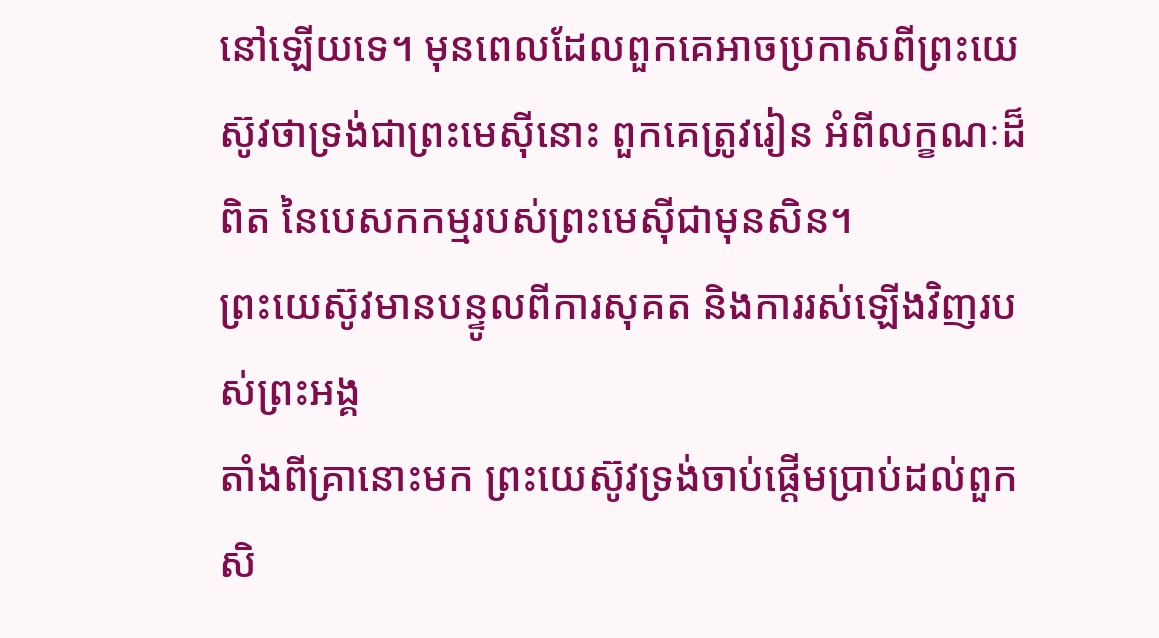នៅឡើយទេ។ មុនពេលដែលពួកគេអាចប្រកាសពីព្រះយេស៊ូវថាទ្រង់ជាព្រះមេស៊ីនោះ ពួកគេត្រូវរៀន អំពីលក្ខណៈដ៏ពិត នៃបេសកកម្មរបស់ព្រះមេស៊ីជាមុនសិន។
ព្រះយេស៊ូវមានបន្ទូលពីការសុគត និងការរស់ឡើងវិញរបស់ព្រះអង្គ
តាំងពីគ្រានោះមក ព្រះយេស៊ូវទ្រង់ចាប់ផ្តើមប្រាប់ដល់ពួកសិ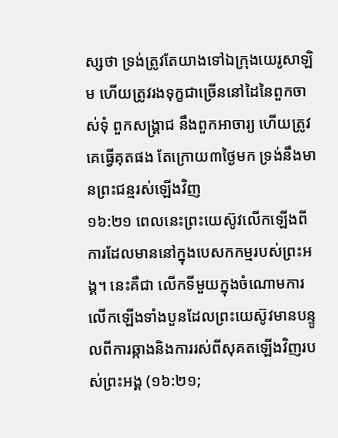ស្សថា ទ្រង់ត្រូវតែយាងទៅឯក្រុងយេរូសាឡិម ហើយត្រូវរងទុក្ខជាច្រើននៅដៃនៃពួកចាស់ទុំ ពួកសង្គ្រាជ នឹងពួកអាចារ្យ ហើយត្រូវគេធ្វើគុតផង តែក្រោយ៣ថ្ងៃមក ទ្រង់នឹងមានព្រះជន្មរស់ឡើងវិញ
១៦:២១ ពេលនេះព្រះយេស៊ូវលើកឡើងពីការដែលមាននៅក្នុងបេសកកម្មរបស់ព្រះអង្គ។ នេះគឺជា លើកទីមួយក្នុងចំណោមការលើកឡើងទាំងបួនដែលព្រះយេស៊ូវមានបន្ទូលពីការឆ្កាងនិងការរស់ពីសុគតឡើងវិញរបស់ព្រះអង្គ (១៦:២១;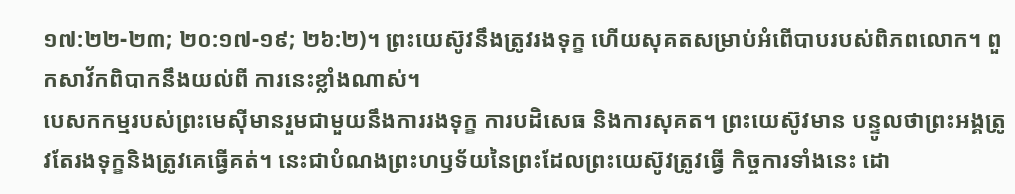១៧:២២-២៣; ២០:១៧-១៩; ២៦:២)។ ព្រះយេស៊ូវនឹងត្រូវរងទុក្ខ ហើយសុគតសម្រាប់អំពើបាបរបស់ពិភពលោក។ ពួកសាវ័កពិបាកនឹងយល់ពី ការនេះខ្លាំងណាស់។
បេសកកម្មរបស់ព្រះមេស៊ីមានរួមជាមួយនឹងការរងទុក្ខ ការបដិសេធ និងការសុគត។ ព្រះយេស៊ូវមាន បន្ទូលថាព្រះអង្គត្រូវតែរងទុក្ខនិងត្រូវគេធ្វើគត់។ នេះជាបំណងព្រះហឫទ័យនៃព្រះដែលព្រះយេស៊ូវត្រូវធ្វើ កិច្ចការទាំងនេះ ដោ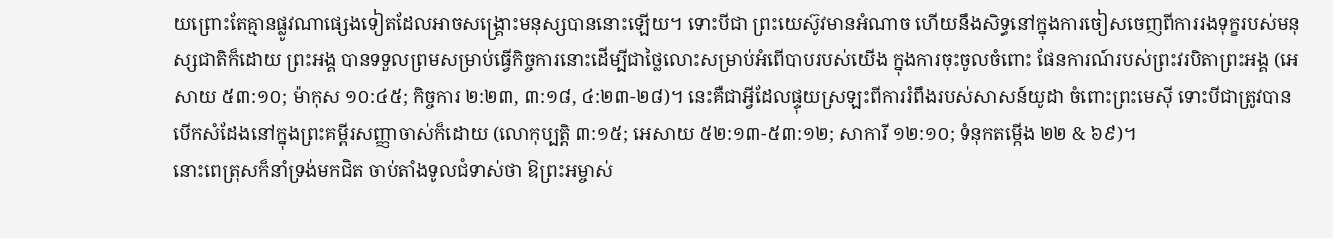យព្រោះតែគ្មានផ្លូវណាផ្សេងទៀតដែលអាចសង្រ្គោះមនុស្សបាននោះឡើយ។ ទោះបីជា ព្រះយេស៊ូវមានអំណាច ហើយនឹងសិទ្ធនៅក្នុងការចៀសចេញពីការរងទុក្ខរបស់មនុស្សជាតិក៏ដោយ ព្រះអង្គ បានទទួលព្រមសម្រាប់ធ្វើកិច្ចការនោះដើម្បីជាថ្លៃលោះសម្រាប់អំពើបាបរបស់យើង ក្នុងការចុះចូលចំពោះ ផែនការណ៍របស់ព្រះវរបិតាព្រះអង្គ (អេសាយ ៥៣:១០; ម៉ាកុស ១០:៤៥; កិច្ចការ ២:២៣, ៣:១៨, ៤:២៣-២៨)។ នេះគឺជាអ្វីដែលផ្ទុយស្រឡះពីការរំពឹងរបស់សាសន៍យូដា ចំពោះព្រះមេស៊ី ទោះបីជាត្រូវបាន បើកសំដែងនៅក្នុងព្រះគម្ពីរសញ្ញាចាស់ក៏ដោយ (លោកុប្បត្តិ ៣:១៥; អេសាយ ៥២:១៣-៥៣:១២; សាការី ១២:១០; ទំនុកតម្កើង ២២ & ៦៩)។
នោះពេត្រុសក៏នាំទ្រង់មកជិត ចាប់តាំងទូលជំទាស់ថា ឱព្រះអម្ចាស់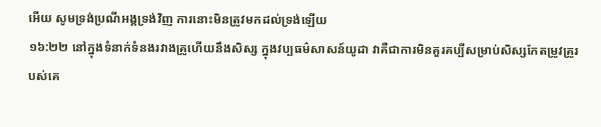អើយ សូមទ្រង់ប្រណីអង្គទ្រង់វិញ ការនោះមិនត្រូវមកដល់ទ្រង់ឡើយ
១៦:២២ នៅក្នុងទំនាក់ទំនងរវាងគ្រូហើយនឹងសិស្ស ក្នុងវប្បធម៌សាសន៍យូដា វាគឺជាការមិនគួរគប្បីសម្រាប់សិស្សកែតម្រូវគ្រូរបស់គេ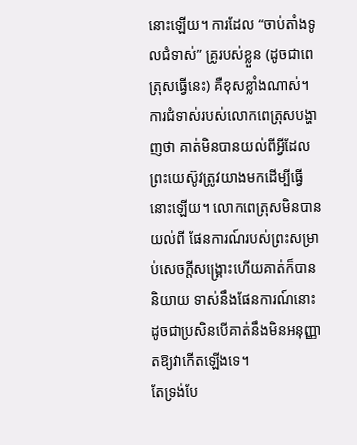នោះឡើយ។ ការដែល “ចាប់តាំងទូលជំទាស់” គ្រូរបស់ខ្លួន (ដូចជាពេត្រុសធ្វើនេះ) គឺខុសខ្លាំងណាស់។ ការជំទាស់របស់លោកពេត្រុសបង្ហាញថា គាត់មិនបានយល់ពីអ្វីដែលព្រះយេស៊ូវត្រូវយាងមកដើម្បីធ្វើនោះឡើយ។ លោកពេត្រុសមិនបានយល់ពី ផែនការណ៍របស់ព្រះសម្រាប់សេចក្តីសង្រ្គោះហើយគាត់ក៏បាននិយាយ ទាស់នឹងផែនការណ៍នោះ ដូចជាប្រសិនបើគាត់នឹងមិនអនុញ្ញាតឱ្យវាកើតឡើងទេ។
តែទ្រង់បែ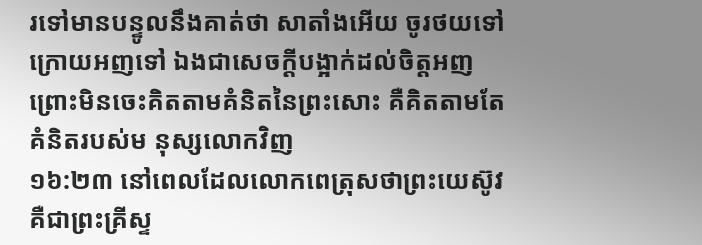រទៅមានបន្ទូលនឹងគាត់ថា សាតាំងអើយ ចូរថយទៅក្រោយអញទៅ ឯងជាសេចក្ដីបង្អាក់ដល់ចិត្តអញ ព្រោះមិនចេះគិតតាមគំនិតនៃព្រះសោះ គឺគិតតាមតែគំនិតរបស់ម នុស្សលោកវិញ
១៦:២៣ នៅពេលដែលលោកពេត្រុសថាព្រះយេស៊ូវគឺជាព្រះគ្រីស្ទ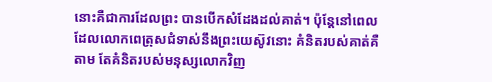នោះគឺជាការដែលព្រះ បានបើកសំដែងដល់គាត់។ ប៉ុន្តែនៅពេលដែលលោកពេត្រុសជំទាស់នឹងព្រះយេស៊ូវនោះ គំនិតរបស់គាត់គឺតាម តែគំនិតរបស់មនុស្សលោកវិញ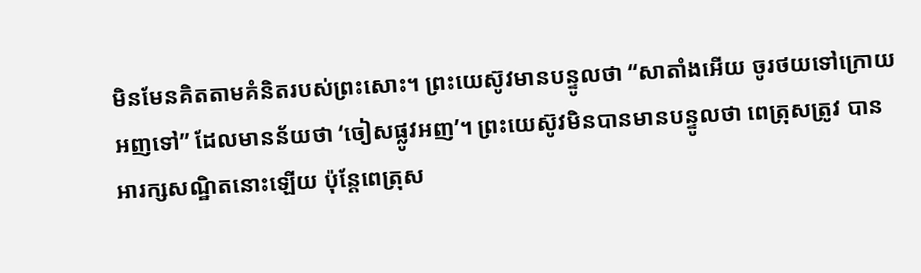មិនមែនគិតតាមគំនិតរបស់ព្រះសោះ។ ព្រះយេស៊ូវមានបន្ទូលថា “សាតាំងអើយ ចូរថយទៅក្រោយអញទៅ” ដែលមានន័យថា ‘ចៀសផ្លូវអញ’។ ព្រះយេស៊ូវមិនបានមានបន្ទូលថា ពេត្រុសត្រូវ បានអារក្សសណ្ឋិតនោះឡើយ ប៉ុន្តែពេត្រុស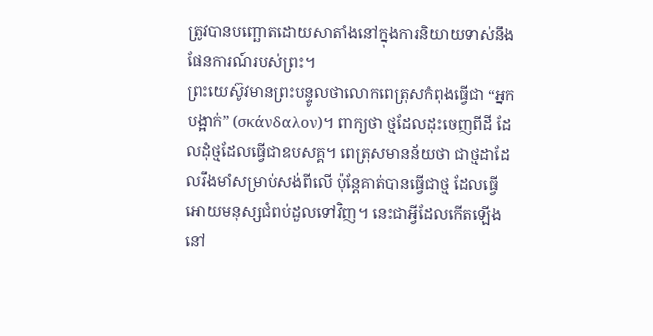ត្រូវបានបញ្ឆោតដោយសាតាំងនៅក្នុងការនិយាយទាស់នឹង ផែនការណ៍របស់ព្រះ។
ព្រះយេស៊ូវមានព្រះបន្ទូលថាលោកពេត្រុសកំពុងធ្វើជា “អ្នកបង្អាក់” (σκάνδαλον)។ ពាក្យថា ថ្មដែលដុះចេញពីដី ដែលដុំថ្មដែលធ្វើជាឧបសគ្គ។ ពេត្រុសមានន័យថា ជាថ្មដាដែលរឹងមាំសម្រាប់សង់ពីលើ ប៉ុន្តែគាត់បានធ្វើជាថ្ម ដែលធ្វើអោយមនុស្សជំពប់ដួលទៅវិញ។ នេះជាអ្វីដែលកើតឡើងនៅ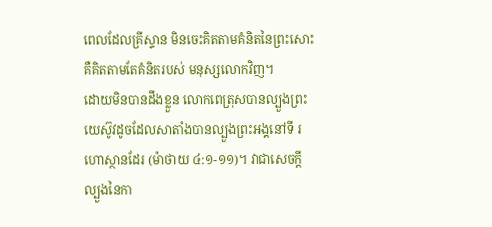ពេលដែលគ្រីស្ទាន មិនចេះគិតតាមគំនិតនៃព្រះសោះ គឺគិតតាមតែគំនិតរបស់ មនុស្សលោកវិញ។
ដោយមិនបានដឹងខ្លួន លោកពេត្រុសបានល្បួងព្រះយេស៊ូវដូចដែលសាតាំងបានល្បួងព្រះអង្គនៅទី រហោស្ថានដែរ (ម៉ាថាយ ៤:១-១១)។ វាជាសេចក្តីល្បួងនៃកា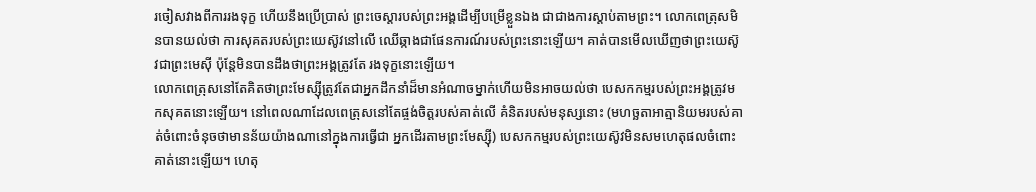រចៀសវាងពីការរងទុក្ខ ហើយនឹងប្រើប្រាស់ ព្រះចេស្តារបស់ព្រះអង្គដើម្បីបម្រើខ្លួនឯង ជាជាងការស្តាប់តាមព្រះ។ លោកពេត្រុសមិនបានយល់ថា ការសុគតរបស់ព្រះយេស៊ូវនៅលើ ឈើឆ្កាងជាផែនការណ៍របស់ព្រះនោះឡើយ។ គាត់បានមើលឃើញថាព្រះយេស៊ូវជាព្រះមេស៊ី ប៉ុន្តែមិនបានដឹងថាព្រះអង្គត្រូវតែ រងទុក្ខនោះឡើយ។
លោកពេត្រុសនៅតែគិតថាព្រះមែស្ស៊ីត្រូវតែជាអ្នកដឹកនាំដ៏មានអំណាចម្នាក់ហើយមិនអាចយល់ថា បេសកកម្មរបស់ព្រះអង្គត្រូវមកសុគតនោះឡើយ។ នៅពេលណាដែលពេត្រុសនៅតែផ្ចង់ចិត្តរបស់គាត់លើ គំនិតរបស់មនុស្សនោះ (មហច្ឆតាអាត្មានិយមរបស់គាត់ចំពោះចំនុចថាមានន័យយ៉ាងណានៅក្នុងការធ្វើជា អ្នកដើរតាមព្រះមែស្ស៊ី) បេសកកម្មរបស់ព្រះយេស៊ូវមិនសមហេតុផលចំពោះគាត់នោះឡើយ។ ហេតុ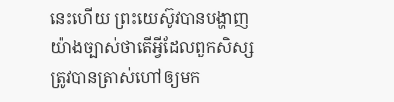នេះហើយ ព្រះយេស៊ូវបានបង្ហាញយ៉ាងច្បាស់ថាតើអ្វីដែលពួកសិស្សត្រូវបានត្រាស់ហៅឲ្យមក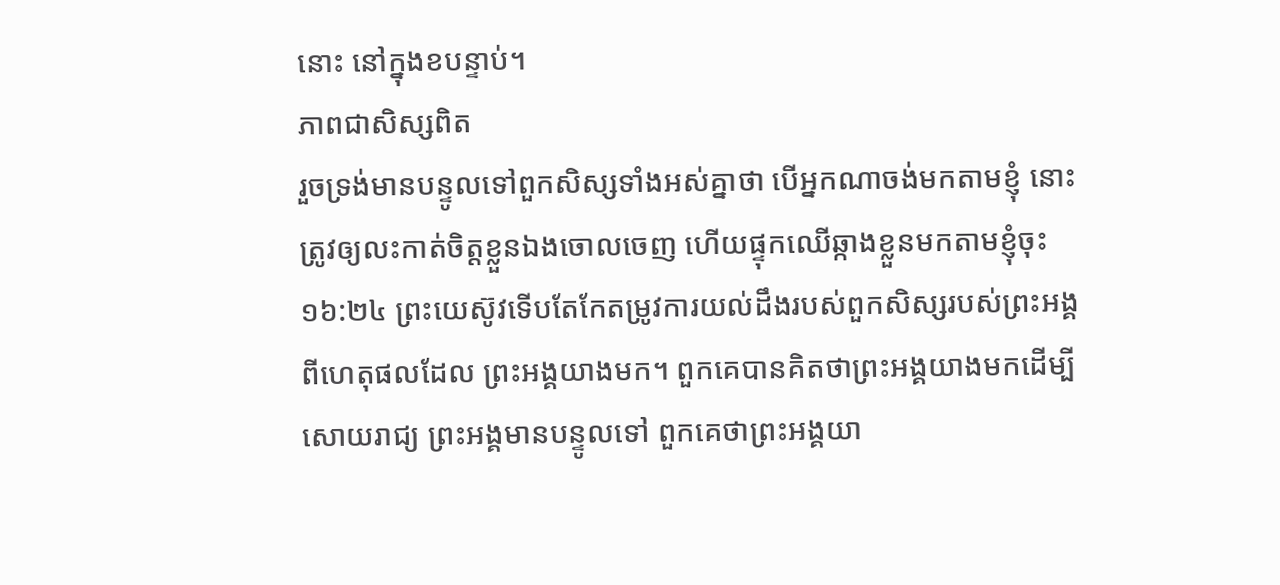នោះ នៅក្នុងខបន្ទាប់។
ភាពជាសិស្សពិត
រួចទ្រង់មានបន្ទូលទៅពួកសិស្សទាំងអស់គ្នាថា បើអ្នកណាចង់មកតាមខ្ញុំ នោះត្រូវឲ្យលះកាត់ចិត្តខ្លួនឯងចោលចេញ ហើយផ្ទុកឈើឆ្កាងខ្លួនមកតាមខ្ញុំចុះ
១៦:២៤ ព្រះយេស៊ូវទើបតែកែតម្រូវការយល់ដឹងរបស់ពួកសិស្សរបស់ព្រះអង្គពីហេតុផលដែល ព្រះអង្គយាងមក។ ពួកគេបានគិតថាព្រះអង្គយាងមកដើម្បីសោយរាជ្យ ព្រះអង្គមានបន្ទូលទៅ ពួកគេថាព្រះអង្គយា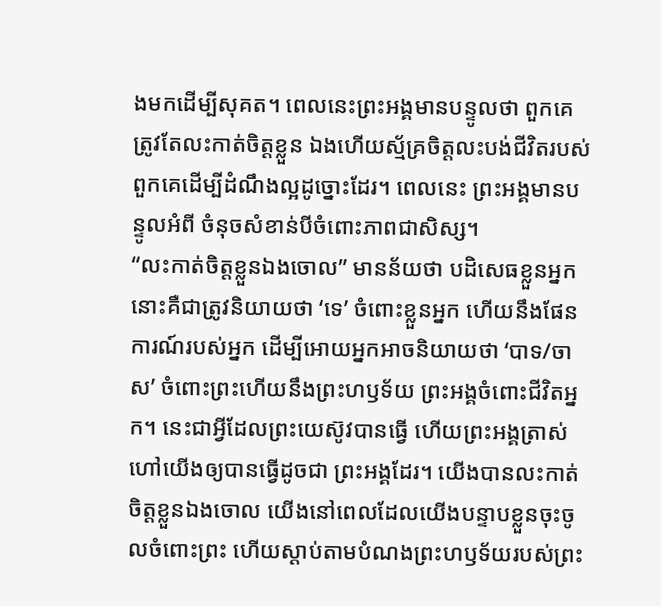ងមកដើម្បីសុគត។ ពេលនេះព្រះអង្គមានបន្ទូលថា ពួកគេត្រូវតែលះកាត់ចិត្តខ្លួន ឯងហើយស្ម័គ្រចិត្តលះបង់ជីវិតរបស់ពួកគេដើម្បីដំណឹងល្អដូច្នោះដែរ។ ពេលនេះ ព្រះអង្គមានបន្ទូលអំពី ចំនុចសំខាន់បីចំពោះភាពជាសិស្ស។
“លះកាត់ចិត្តខ្លួនឯងចោល” មានន័យថា បដិសេធខ្លួនអ្នក នោះគឺជាត្រូវនិយាយថា ‘ទេ’ ចំពោះខ្លួនអ្នក ហើយនឹងផែនការណ៍របស់អ្នក ដើម្បីអោយអ្នកអាចនិយាយថា ‘បាទ/ចាស’ ចំពោះព្រះហើយនឹងព្រះហឫទ័យ ព្រះអង្គចំពោះជីវិតអ្នក។ នេះជាអ្វីដែលព្រះយេស៊ូវបានធ្វើ ហើយព្រះអង្គត្រាស់ហៅយើងឲ្យបានធ្វើដូចជា ព្រះអង្គដែរ។ យើងបានលះកាត់ចិត្តខ្លួនឯងចោល យើងនៅពេលដែលយើងបន្ទាបខ្លួនចុះចូលចំពោះព្រះ ហើយស្តាប់តាមបំណងព្រះហឫទ័យរបស់ព្រះ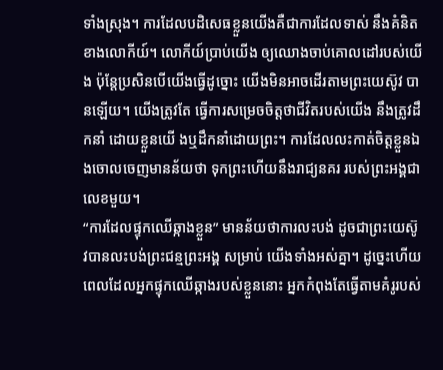ទាំងស្រុង។ ការដែលបដិសេធខ្លួនយើងគឺជាការដែលទាស់ នឹងគំនិតខាងលោកីយ៍។ លោកីយ៍ប្រាប់យើង ឲ្យឈោងចាប់គោលដៅរបស់យើង ប៉ុន្តែប្រសិនបើយើងធ្វើដូច្នោះ យើងមិនអាចដើរតាមព្រះយេស៊ូវ បានឡើយ។ យើងត្រូវតែ ធ្វើការសម្រេចចិត្តថាជីវិតរបស់យើង នឹងត្រូវដឹកនាំ ដោយខ្លួនយើ ងឬដឹកនាំដោយព្រះ។ ការដែលលះកាត់ចិត្តខ្លួនឯងចោលចេញមានន័យថា ទុកព្រះហើយនឹងរាជ្យនគរ របស់ព្រះអង្គជាលេខមួយ។
“ការដែលផ្ទុកឈើឆ្កាងខ្លួន” មានន័យថាការលះបង់ ដូចជាព្រះយេស៊ូវបានលះបង់ព្រះជន្មព្រះអង្គ សម្រាប់ យើងទាំងអស់គ្នា។ ដូច្នេះហើយ ពេលដែលអ្នកផ្ទុកឈើឆ្កាងរបស់ខ្លួននោះ អ្នកកំពុងតែធ្វើតាមគំរូរបស់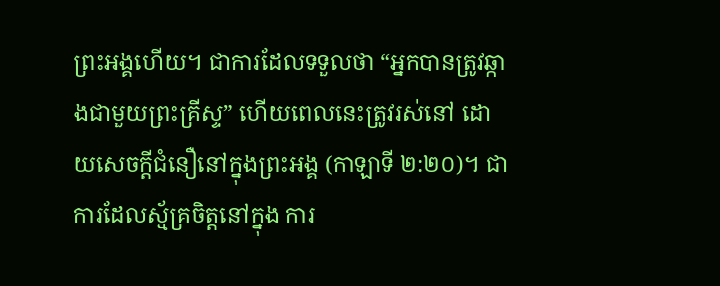ព្រះអង្គហើយ។ ជាការដែលទទួលថា “អ្នកបានត្រូវឆ្កាងជាមួយព្រះគ្រីស្ទ” ហើយពេលនេះត្រូវរស់នៅ ដោយសេចក្តីជំនឿនៅក្នុងព្រះអង្គ (កាឡាទី ២:២០)។ ជាការដែលស្ម័គ្រចិត្តនៅក្នុង ការ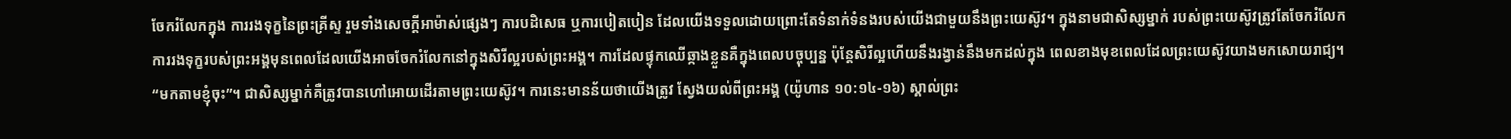ចែករំលែកក្នុង ការរងទុក្ខនៃព្រះគ្រីស្ទ រួមទាំងសេចក្តីអាម៉ាស់ផ្សេងៗ ការបដិសេធ ឬការបៀតបៀន ដែលយើងទទួលដោយព្រោះតែទំនាក់ទំនងរបស់យើងជាមួយនឹងព្រះយេស៊ូវ។ ក្នុងនាមជាសិស្សម្នាក់ របស់ព្រះយេស៊ូវត្រូវតែចែករំលែកការរងទុក្ខរបស់ព្រះអង្គមុនពេលដែលយើងអាចចែករំលែកនៅក្នុងសិរីល្អរបស់ព្រះអង្គ។ ការដែលផ្ទុកឈើឆ្កាងខ្លួនគឺក្នុងពេលបច្ចុប្បន្ន ប៉ុន្តែសិរីល្អហើយនឹងរង្វាន់នឹងមកដល់ក្នុង ពេលខាងមុខពេលដែលព្រះយេស៊ូវយាងមកសោយរាជ្យ។
“មកតាមខ្ញុំចុះ”។ ជាសិស្សម្នាក់គឺត្រូវបានហៅអោយដើរតាមព្រះយេស៊ូវ។ ការនេះមានន័យថាយើងត្រូវ ស្វែងយល់ពីព្រះអង្គ (យ៉ូហាន ១០:១៤-១៦) ស្គាល់ព្រះ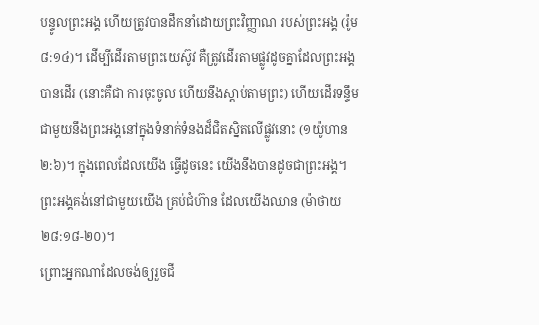បន្ទូលព្រះអង្គ ហើយត្រូវបានដឹកនាំដោយព្រះវិញ្ញាណ របស់ព្រះអង្គ (រ៉ូម ៨:១៤)។ ដើម្បីដើរតាមព្រះយេស៊ូវ គឺត្រូវដើរតាមផ្លូវដូចគ្នាដែលព្រះអង្គបានដើរ (នោះគឺជា ការចុះចូល ហើយនឹងស្តាប់តាមព្រះ) ហើយដើរទន្ទឹមជាមួយនឹងព្រះអង្គនៅក្នុងទំនាក់ទំនងដ៏ជិតស្និតលើផ្លូវនោះ (១យ៉ូហាន ២:៦)។ ក្នុងពេលដែលយើង ធ្វើដូចនេះ យើងនឹងបានដូចជាព្រះអង្គ។ ព្រះអង្គគង់នៅជាមួយយើង គ្រប់ជំហ៊ាន ដែលយើងឈាន (ម៉ាថាយ ២៨:១៨-២០)។
ព្រោះអ្នកណាដែលចង់ឲ្យរួចជី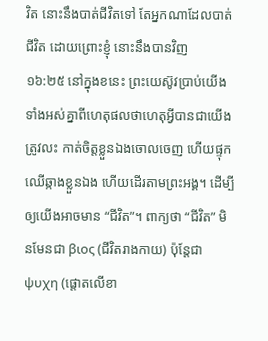វិត នោះនឹងបាត់ជីវិតទៅ តែអ្នកណាដែលបាត់ជីវិត ដោយព្រោះខ្ញុំ នោះនឹងបានវិញ
១៦:២៥ នៅក្នុងខនេះ ព្រះយេស៊ូវប្រាប់យើងទាំងអស់គ្នាពីហេតុផលថាហេតុអ្វីបានជាយើងត្រូវលះ កាត់ចិត្តខ្លួនឯងចោលចេញ ហើយផ្ទុកឈើឆ្កាងខ្លួនឯង ហើយដើរតាមព្រះអង្គ។ ដើម្បីឲ្យយើងអាចមាន “ជីវិត”។ ពាក្យថា “ជីវិត” មិនមែនជា βιος (ជីវិតរាងកាយ) ប៉ុន្តែជា ψυχη (ផ្តោតលើខា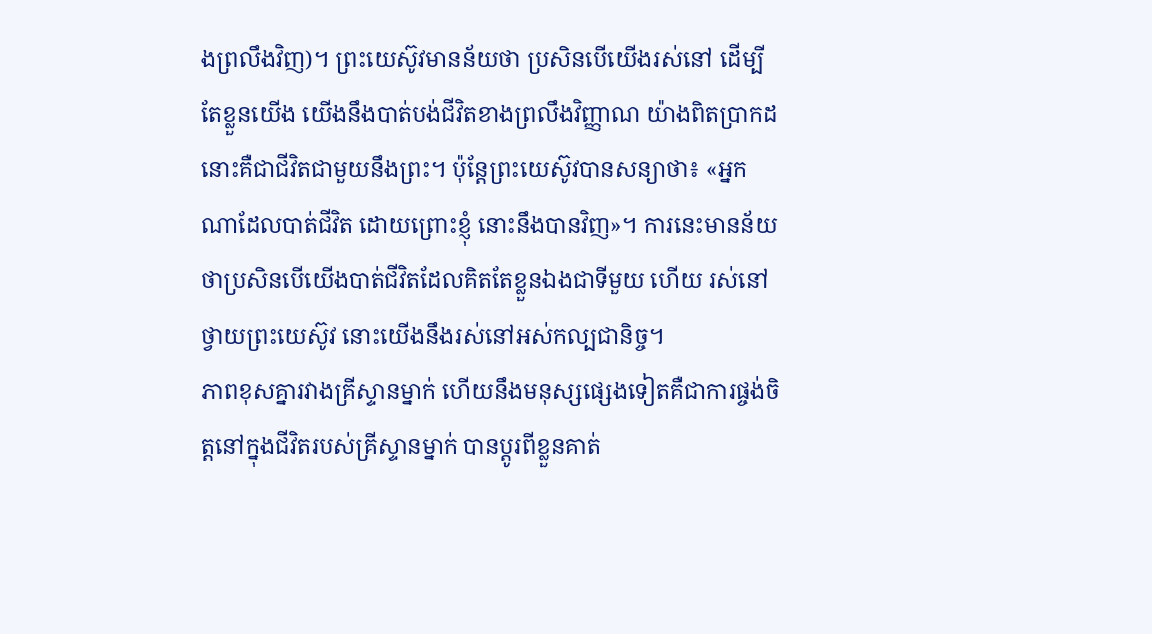ងព្រលឹងវិញ)។ ព្រះយេស៊ូវមានន័យថា ប្រសិនបើយើងរស់នៅ ដើម្បីតែខ្លួនយើង យើងនឹងបាត់បង់ជីវិតខាងព្រលឹងវិញ្ញាណ យ៉ាងពិតប្រាកដ នោះគឺជាជីវិតជាមួយនឹងព្រះ។ ប៉ុន្តែព្រះយេស៊ូវបានសន្យាថា៖ «អ្នកណាដែលបាត់ជីវិត ដោយព្រោះខ្ញុំ នោះនឹងបានវិញ»។ ការនេះមានន័យថាប្រសិនបើយើងបាត់ជីវិតដែលគិតតែខ្លួនឯងជាទីមួយ ហើយ រស់នៅថ្វាយព្រះយេស៊ូវ នោះយើងនឹងរស់នៅអស់កល្បជានិច្ច។
ភាពខុសគ្នារវាងគ្រីស្ទានម្នាក់ ហើយនឹងមនុស្សផ្សេងទៀតគឺជាការផ្ចង់ចិត្តនៅក្នុងជីវិតរបស់គ្រីស្ទានម្នាក់ បានប្តូរពីខ្លួនគាត់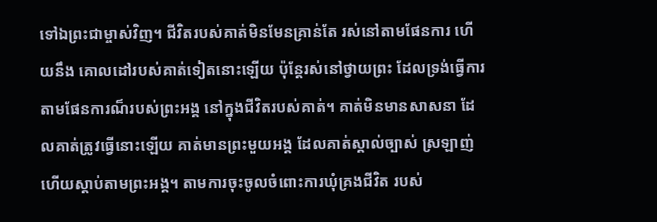ទៅឯព្រះជាម្ចាស់វិញ។ ជីវិតរបស់គាត់មិនមែនគ្រាន់តែ រស់នៅតាមផែនការ ហើយនឹង គោលដៅរបស់គាត់ទៀតនោះឡើយ ប៉ុន្តែរស់នៅថ្វាយព្រះ ដែលទ្រង់ធ្វើការតាមផែនការណ៏របស់ព្រះអង្គ នៅក្នុងជីវិតរបស់គាត់។ គាត់មិនមានសាសនា ដែលគាត់ត្រូវធ្វើនោះឡើយ គាត់មានព្រះមួយអង្គ ដែលគាត់ស្គាល់ច្បាស់ ស្រឡាញ់ ហើយស្តាប់តាមព្រះអង្គ។ តាមការចុះចូលចំពោះការឃុំគ្រងជីវិត របស់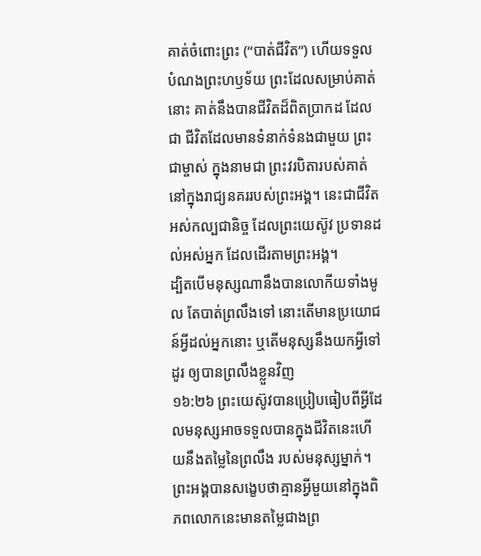គាត់ចំពោះព្រះ (“បាត់ជីវិត”) ហើយទទួលបំណងព្រះហឫទ័យ ព្រះដែលសម្រាប់គាត់នោះ គាត់នឹងបានជីវិតដ៏ពិតប្រាកដ ដែលជា ជីវិតដែលមានទំនាក់ទំនងជាមួយ ព្រះជាម្ចាស់ ក្នុងនាមជា ព្រះវរបិតារបស់គាត់ នៅក្នុងរាជ្យនគររបស់ព្រះអង្គ។ នេះជាជីវិតអស់កល្បជានិច្ច ដែលព្រះយេស៊ូវ ប្រទានដល់អស់អ្នក ដែលដើរតាមព្រះអង្គ។
ដ្បិតបើមនុស្សណានឹងបានលោកីយទាំងមូល តែបាត់ព្រលឹងទៅ នោះតើមានប្រយោជន៍អ្វីដល់អ្នកនោះ ឬតើមនុស្សនឹងយកអ្វីទៅដូរ ឲ្យបានព្រលឹងខ្លួនវិញ
១៦:២៦ ព្រះយេស៊ូវបានប្រៀបធៀបពីអ្វីដែលមនុស្សអាចទទួលបានក្នុងជីវិតនេះហើយនឹងតម្លៃនៃព្រលឹង របស់មនុស្សម្នាក់។ ព្រះអង្គបានសង្ខេបថាគ្មានអ្វីមួយនៅក្នុងពិភពលោកនេះមានតម្លៃជាងព្រ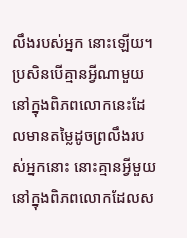លឹងរបស់អ្នក នោះឡើយ។ ប្រសិនបើគ្មានអ្វីណាមួយនៅក្នុងពិភពលោកនេះដែលមានតម្លៃដូចព្រលឹងរបស់អ្នកនោះ នោះគ្មានអ្វីមួយនៅក្នុងពិភពលោកដែលស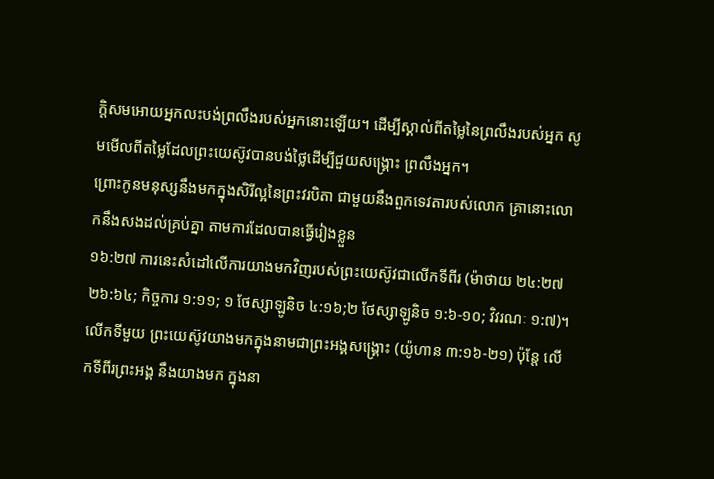ក្តិសមអោយអ្នកលះបង់ព្រលឹងរបស់អ្នកនោះឡើយ។ ដើម្បីស្គាល់ពីតម្លៃនៃព្រលឹងរបស់អ្នក សូមមើលពីតម្លៃដែលព្រះយេស៊ូវបានបង់ថ្លៃដើម្បីជួយសង្រ្គោះ ព្រលឹងអ្នក។
ព្រោះកូនមនុស្សនឹងមកក្នុងសិរីល្អនៃព្រះវរបិតា ជាមួយនឹងពួកទេវតារបស់លោក គ្រានោះលោកនឹងសងដល់គ្រប់គ្នា តាមការដែលបានធ្វើរៀងខ្លួន
១៦:២៧ ការនេះសំដៅលើការយាងមកវិញរបស់ព្រះយេស៊ូវជាលើកទីពីរ (ម៉ាថាយ ២៤:២៧ ២៦:៦៤; កិច្ចការ ១:១១; ១ ថែស្សាឡូនិច ៤:១៦;២ ថែស្សាឡូនិច ១:៦-១០; វិវរណៈ ១:៧)។ លើកទីមួយ ព្រះយេស៊ូវយាងមកក្នុងនាមជាព្រះអង្គសង្រ្គោះ (យ៉ូហាន ៣:១៦-២១) ប៉ុន្តែ លើកទីពីរព្រះអង្គ នឹងយាងមក ក្នុងនា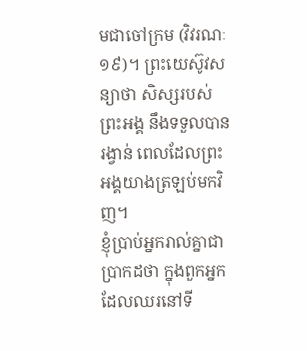មជាចៅក្រម (វិវរណៈ ១៩)។ ព្រះយេស៊ូវសន្យាថា សិស្សរបស់ព្រះអង្គ នឹងទទួលបានរង្វាន់ ពេលដែលព្រះអង្គយាងត្រឡប់មកវិញ។
ខ្ញុំប្រាប់អ្នករាល់គ្នាជាប្រាកដថា ក្នុងពួកអ្នកដែលឈរនៅទី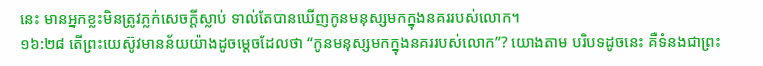នេះ មានអ្នកខ្លះមិនត្រូវភ្លក់សេចក្ដីស្លាប់ ទាល់តែបានឃើញកូនមនុស្សមកក្នុងនគររបស់លោក។
១៦:២៨ តើព្រះយេស៊ូវមានន័យយ៉ាងដូចម្តេចដែលថា “កូនមនុស្សមកក្នុងនគររបស់លោក”? យោងតាម បរិបទដូចនេះ គឺទំនងជាព្រះ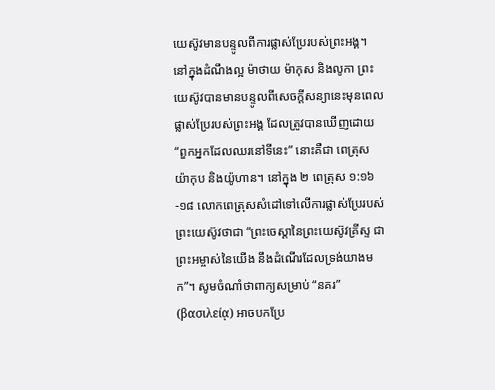យេស៊ូវមានបន្ទូលពីការផ្លាស់ប្រែរបស់ព្រះអង្គ។ នៅក្នុងដំណឹងល្អ ម៉ាថាយ ម៉ាកុស និងលូកា ព្រះយេស៊ូវបានមានបន្ទូលពីសេចក្តីសន្យានេះមុនពេលផ្លាស់ប្រែរបស់ព្រះអង្គ ដែលត្រូវបានឃើញដោយ “ពួកអ្នកដែលឈរនៅទីនេះ” នោះគឺជា ពេត្រុស យ៉ាកុប និងយ៉ូហាន។ នៅក្នុង ២ ពេត្រុស ១:១៦-១៨ លោកពេត្រុសសំដៅទៅលើការផ្លាស់ប្រែរបស់ព្រះយេស៊ូវថាជា “ព្រះចេស្តានៃព្រះយេស៊ូវគ្រីស្ទ ជាព្រះអម្ចាស់នៃយើង នឹងដំណើរដែលទ្រង់យាងមក”។ សូមចំណាំថាពាក្យសម្រាប់ “នគរ” (βασιλείᾳ) អាចបកប្រែ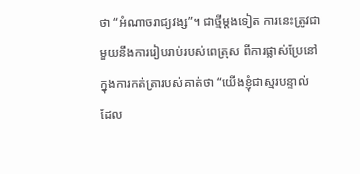ថា “អំណាចរាជ្យវង្ស”។ ជាថ្មីម្តងទៀត ការនេះត្រូវជាមួយនឹងការរៀបរាប់របស់ពេត្រុស ពីការផ្លាស់ប្រែនៅក្នុងការកត់ត្រារបស់គាត់ថា “យើងខ្ញុំជាស្មរបន្ទាល់ ដែល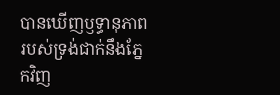បានឃើញឫទ្ធានុភាពរបស់ទ្រង់ជាក់នឹងភ្នែកវិញ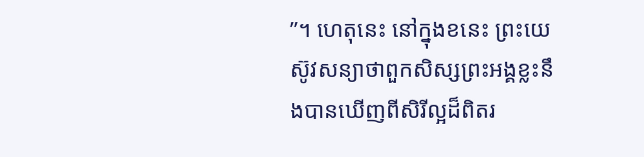”។ ហេតុនេះ នៅក្នុងខនេះ ព្រះយេស៊ូវសន្យាថាពួកសិស្សព្រះអង្គខ្លះនឹងបានឃើញពីសិរីល្អដ៏ពិតរ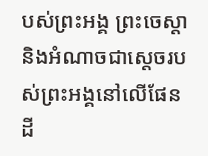បស់ព្រះអង្គ ព្រះចេស្តា និងអំណាចជាស្តេចរបស់ព្រះអង្គនៅលើផែនដី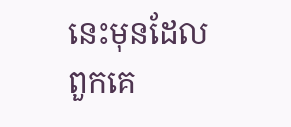នេះមុនដែលពួកគេ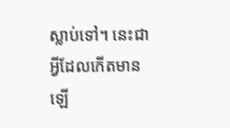ស្លាប់ទៅ។ នេះជាអ្វីដែលកើតមានឡើ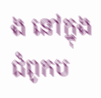ង នៅក្នុងជំពូកប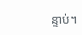ន្ទាប់។